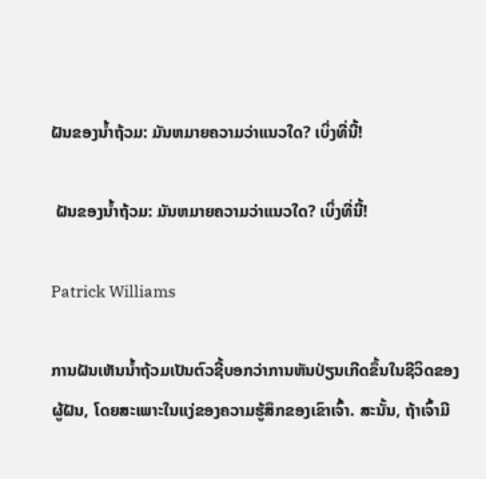ຝັນຂອງນໍ້າຖ້ວມ: ມັນຫມາຍຄວາມວ່າແນວໃດ? ເບິ່ງທີ່ນີ້!

 ຝັນຂອງນໍ້າຖ້ວມ: ມັນຫມາຍຄວາມວ່າແນວໃດ? ເບິ່ງທີ່ນີ້!

Patrick Williams

ການຝັນເຫັນນໍ້າຖ້ວມເປັນຕົວຊີ້ບອກວ່າການຫັນປ່ຽນເກີດຂຶ້ນໃນຊີວິດຂອງຜູ້ຝັນ, ໂດຍສະເພາະໃນແງ່ຂອງຄວາມຮູ້ສຶກຂອງເຂົາເຈົ້າ. ສະນັ້ນ, ຖ້າເຈົ້າມີ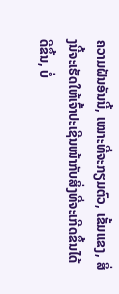ຄວາມຝັນອັນນີ້, ເໝາະທີ່ຈະກຽມຕົວ, ເຂັ້ມແຂງ, ສິ່ງນີ້ຈະເຮັດໃຫ້ເຈົ້າປະເຊີນໜ້າກັບສິ່ງທີ່ຈະເກີດຂຶ້ນໄດ້ດີຂຶ້ນ, ບໍ່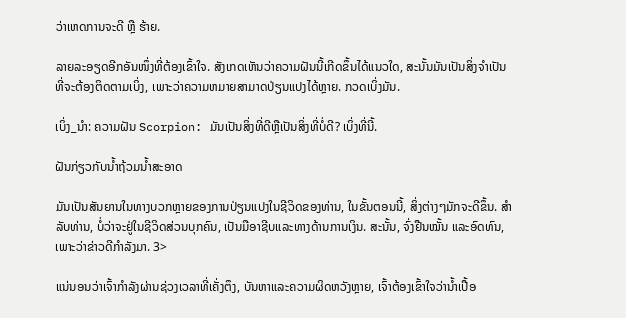ວ່າເຫດການຈະດີ ຫຼື ຮ້າຍ.

ລາຍລະອຽດອີກອັນໜຶ່ງທີ່ຕ້ອງເຂົ້າໃຈ. ສັງເກດເຫັນວ່າຄວາມຝັນນີ້ເກີດຂຶ້ນໄດ້ແນວໃດ, ສະນັ້ນມັນເປັນສິ່ງຈໍາເປັນທີ່ຈະຕ້ອງຕິດຕາມເບິ່ງ, ເພາະວ່າຄວາມຫມາຍສາມາດປ່ຽນແປງໄດ້ຫຼາຍ. ກວດເບິ່ງມັນ.

ເບິ່ງ_ນຳ: ຄວາມຝັນ Scorpion: ມັນເປັນສິ່ງທີ່ດີຫຼືເປັນສິ່ງທີ່ບໍ່ດີ? ເບິ່ງທີ່ນີ້.

ຝັນກ່ຽວກັບນໍ້າຖ້ວມນ້ຳສະອາດ

ມັນເປັນສັນຍານໃນທາງບວກຫຼາຍຂອງການປ່ຽນແປງໃນຊີວິດຂອງທ່ານ, ໃນຂັ້ນຕອນນີ້, ສິ່ງຕ່າງໆມັກຈະດີຂຶ້ນ. ສໍາລັບທ່ານ, ບໍ່ວ່າຈະຢູ່ໃນຊີວິດສ່ວນບຸກຄົນ, ເປັນມືອາຊີບແລະທາງດ້ານການເງິນ. ສະນັ້ນ, ຈົ່ງຢືນໝັ້ນ ແລະອົດທົນ, ເພາະວ່າຂ່າວດີກຳລັງມາ. 3>

ແນ່ນອນວ່າເຈົ້າກໍາລັງຜ່ານຊ່ວງເວລາທີ່ເຄັ່ງຕຶງ, ບັນຫາແລະຄວາມຜິດຫວັງຫຼາຍ, ເຈົ້າຕ້ອງເຂົ້າໃຈວ່ານໍ້າເປື້ອ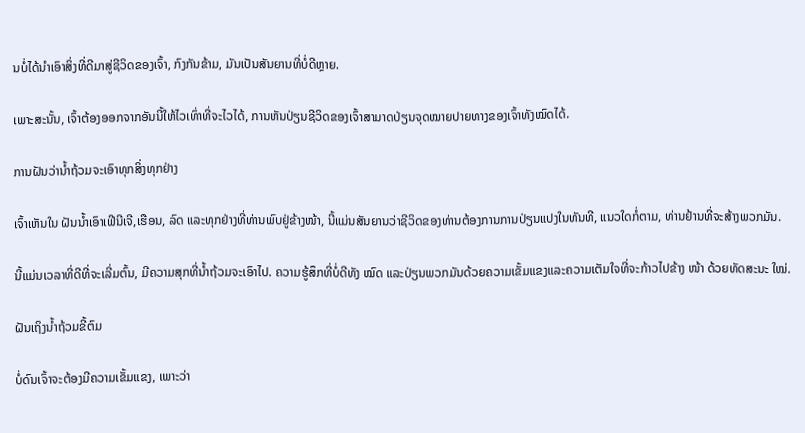ນບໍ່ໄດ້ນໍາເອົາສິ່ງທີ່ດີມາສູ່ຊີວິດຂອງເຈົ້າ, ກົງກັນຂ້າມ, ມັນເປັນສັນຍານທີ່ບໍ່ດີຫຼາຍ.

ເພາະສະນັ້ນ, ເຈົ້າຕ້ອງອອກຈາກອັນນີ້ໃຫ້ໄວເທົ່າທີ່ຈະໄວໄດ້, ການຫັນປ່ຽນຊີວິດຂອງເຈົ້າສາມາດປ່ຽນຈຸດໝາຍປາຍທາງຂອງເຈົ້າທັງໝົດໄດ້.

ການຝັນວ່ານໍ້າຖ້ວມຈະເອົາທຸກສິ່ງທຸກຢ່າງ

ເຈົ້າເຫັນໃນ ຝັນນ້ຳເອົາເຟີນີເຈີ,ເຮືອນ, ລົດ ແລະທຸກຢ່າງທີ່ທ່ານພົບຢູ່ຂ້າງໜ້າ, ນີ້ແມ່ນສັນຍານວ່າຊີວິດຂອງທ່ານຕ້ອງການການປ່ຽນແປງໃນທັນທີ, ແນວໃດກໍ່ຕາມ, ທ່ານຢ້ານທີ່ຈະສ້າງພວກມັນ.

ນີ້ແມ່ນເວລາທີ່ດີທີ່ຈະເລີ່ມຕົ້ນ, ມີຄວາມສຸກທີ່ນໍ້າຖ້ວມຈະເອົາໄປ. ຄວາມຮູ້ສຶກທີ່ບໍ່ດີທັງ ໝົດ ແລະປ່ຽນພວກມັນດ້ວຍຄວາມເຂັ້ມແຂງແລະຄວາມເຕັມໃຈທີ່ຈະກ້າວໄປຂ້າງ ໜ້າ ດ້ວຍທັດສະນະ ໃໝ່.

ຝັນເຖິງນໍ້າຖ້ວມຂີ້ຕົມ

ບໍ່ດົນເຈົ້າຈະຕ້ອງມີຄວາມເຂັ້ມແຂງ, ເພາະວ່າ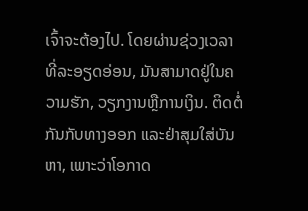ເຈົ້າຈະຕ້ອງໄປ. ໂດຍຜ່ານຊ່ວງເວລາທີ່ລະອຽດອ່ອນ, ມັນສາມາດຢູ່ໃນຄວາມຮັກ, ວຽກງານຫຼືການເງິນ. ຕິດຕໍ່ກັນກັບທາງອອກ ແລະຢ່າສຸມໃສ່ບັນຫາ, ເພາະວ່າໂອກາດ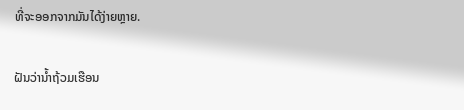ທີ່ຈະອອກຈາກມັນໄດ້ງ່າຍຫຼາຍ.

ຝັນວ່ານໍ້າຖ້ວມເຮືອນ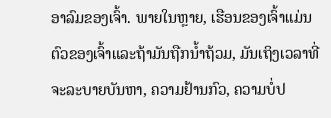ອາລົມຂອງເຈົ້າ. ພາຍໃນຫຼາຍ, ເຮືອນຂອງເຈົ້າແມ່ນຕົວຂອງເຈົ້າແລະຖ້າມັນຖືກນໍ້າຖ້ວມ, ມັນເຖິງເວລາທີ່ຈະລະບາຍບັນຫາ, ຄວາມຢ້ານກົວ, ຄວາມບໍ່ປ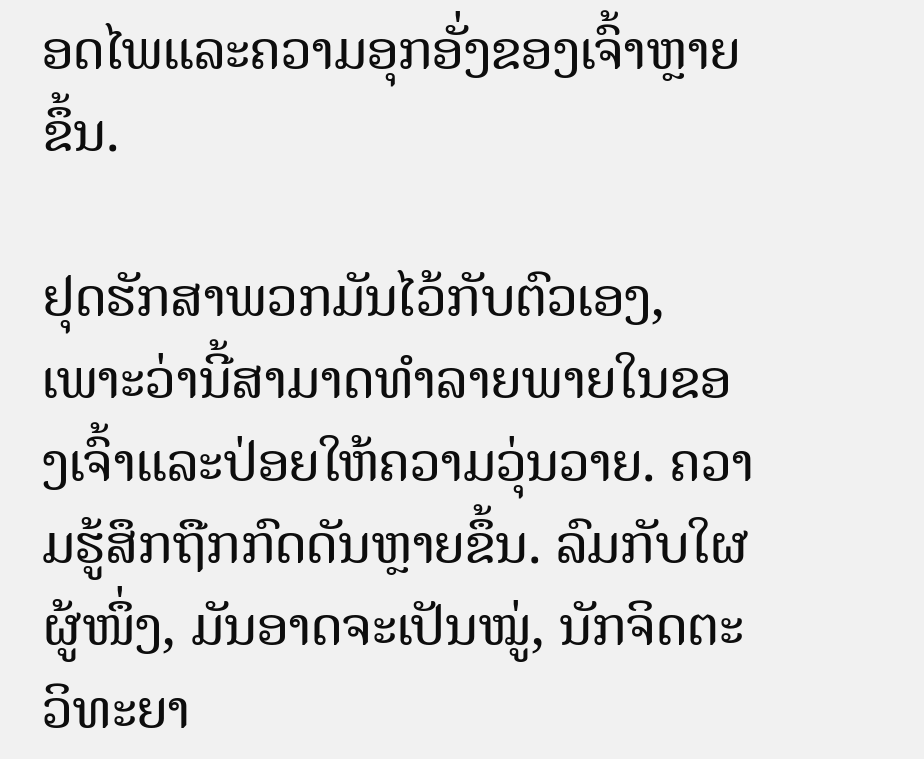ອດໄພແລະຄວາມອຸກອັ່ງຂອງເຈົ້າຫຼາຍຂຶ້ນ.

ຢຸດຮັກສາພວກມັນໄວ້ກັບຕົວເອງ, ເພາະວ່ານີ້ສາມາດທໍາລາຍພາຍໃນຂອງເຈົ້າແລະປ່ອຍໃຫ້ຄວາມວຸ່ນວາຍ. ຄວາມຮູ້ສຶກຖືກກົດດັນຫຼາຍຂຶ້ນ. ລົມກັບໃຜຜູ້ໜຶ່ງ, ມັນອາດຈະເປັນໝູ່, ນັກຈິດຕະວິທະຍາ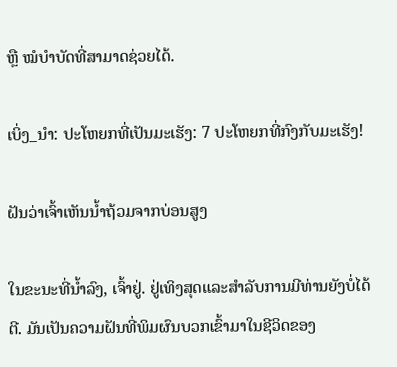ຫຼື ໝໍບຳບັດທີ່ສາມາດຊ່ວຍໄດ້.

ເບິ່ງ_ນຳ: ປະໂຫຍກທີ່ເປັນມະເຮັງ: 7 ປະໂຫຍກທີ່ກົງກັບມະເຮັງ!

ຝັນວ່າເຈົ້າເຫັນນໍ້າຖ້ວມຈາກບ່ອນສູງ

ໃນຂະນະທີ່ນ້ຳລົງ, ເຈົ້າຢູ່. ຢູ່ເທິງສຸດແລະສໍາລັບການມີທ່ານຍັງບໍ່ໄດ້ຕີ. ມັນເປັນຄວາມຝັນທີ່ພິມຜົນບວກເຂົ້າມາໃນຊີວິດຂອງ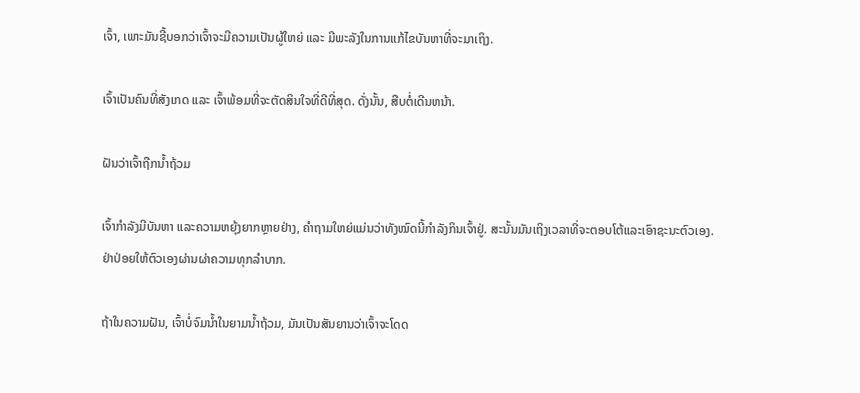ເຈົ້າ, ເພາະມັນຊີ້ບອກວ່າເຈົ້າຈະມີຄວາມເປັນຜູ້ໃຫຍ່ ແລະ ມີພະລັງໃນການແກ້ໄຂບັນຫາທີ່ຈະມາເຖິງ.

ເຈົ້າເປັນຄົນທີ່ສັງເກດ ແລະ ເຈົ້າພ້ອມທີ່ຈະຕັດສິນໃຈທີ່ດີທີ່ສຸດ. ດັ່ງນັ້ນ, ສືບຕໍ່ເດີນຫນ້າ.

ຝັນວ່າເຈົ້າຖືກນໍ້າຖ້ວມ

ເຈົ້າກໍາລັງມີບັນຫາ ແລະຄວາມຫຍຸ້ງຍາກຫຼາຍຢ່າງ, ຄໍາຖາມໃຫຍ່ແມ່ນວ່າທັງໝົດນີ້ກໍາລັງກິນເຈົ້າຢູ່. ສະນັ້ນມັນເຖິງເວລາທີ່ຈະຕອບໂຕ້ແລະເອົາຊະນະຕົວເອງ. ຢ່າປ່ອຍໃຫ້ຕົວເອງຜ່ານຜ່າຄວາມທຸກລຳບາກ.

ຖ້າໃນຄວາມຝັນ, ເຈົ້າບໍ່ຈົມນໍ້າໃນຍາມນໍ້າຖ້ວມ, ມັນເປັນສັນຍານວ່າເຈົ້າຈະໂດດ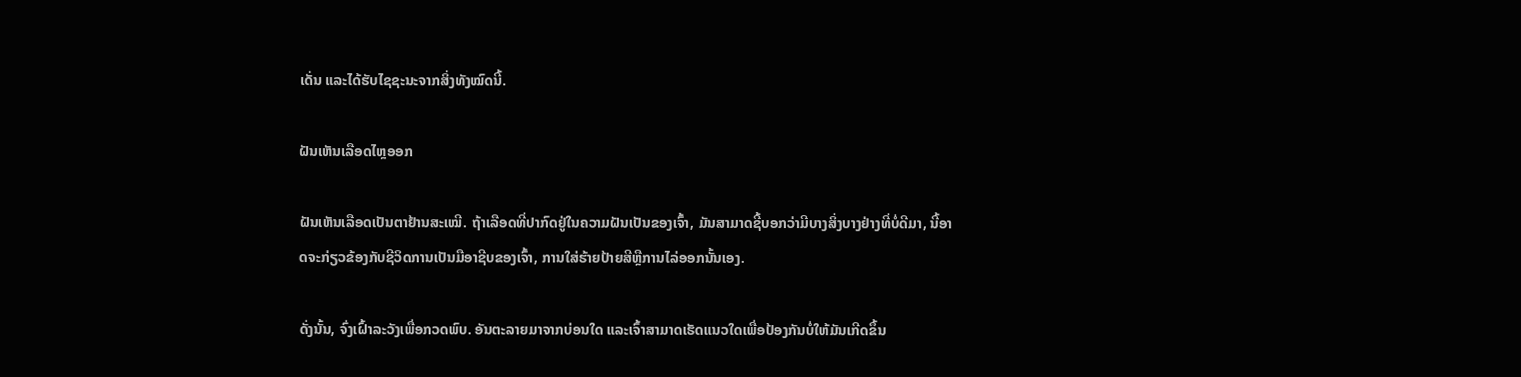ເດັ່ນ ແລະໄດ້ຮັບໄຊຊະນະຈາກສິ່ງທັງໝົດນີ້.

ຝັນເຫັນເລືອດໄຫຼອອກ

ຝັນເຫັນເລືອດເປັນຕາຢ້ານສະເໝີ. ຖ້າເລືອດທີ່ປາກົດຢູ່ໃນຄວາມຝັນເປັນຂອງເຈົ້າ, ມັນສາມາດຊີ້ບອກວ່າມີບາງສິ່ງບາງຢ່າງທີ່ບໍ່ດີມາ, ນີ້ອາດຈະກ່ຽວຂ້ອງກັບຊີວິດການເປັນມືອາຊີບຂອງເຈົ້າ, ການໃສ່ຮ້າຍປ້າຍສີຫຼືການໄລ່ອອກນັ້ນເອງ.

ດັ່ງນັ້ນ, ຈົ່ງເຝົ້າລະວັງເພື່ອກວດພົບ. ອັນຕະລາຍມາຈາກບ່ອນໃດ ແລະເຈົ້າສາມາດເຮັດແນວໃດເພື່ອປ້ອງກັນບໍ່ໃຫ້ມັນເກີດຂຶ້ນ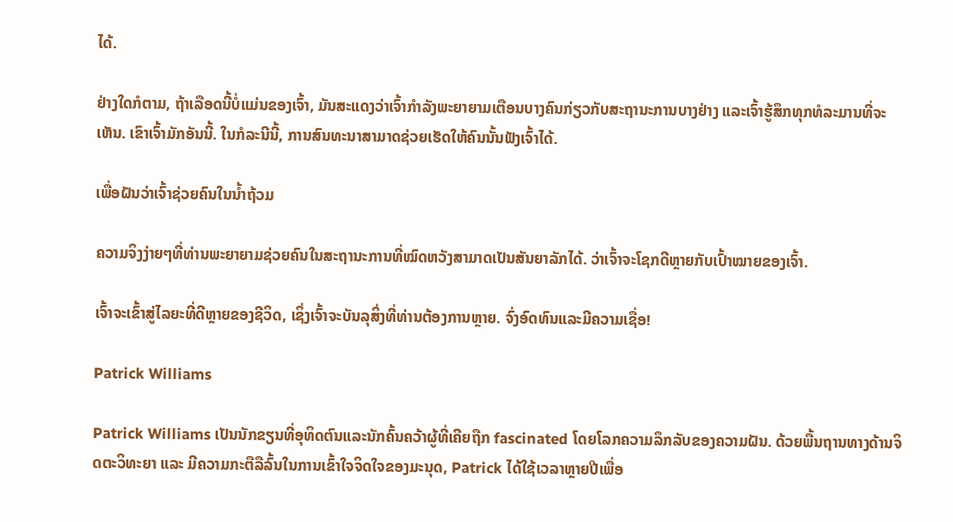ໄດ້.

ຢ່າງໃດກໍຕາມ, ຖ້າເລືອດນີ້ບໍ່ແມ່ນຂອງເຈົ້າ, ມັນສະແດງວ່າເຈົ້າກໍາລັງພະຍາຍາມເຕືອນບາງຄົນກ່ຽວກັບສະຖານະການບາງຢ່າງ ແລະເຈົ້າຮູ້ສຶກທຸກທໍລະມານທີ່ຈະເຫັນ. ເຂົາເຈົ້າມັກອັນນີ້. ໃນກໍລະນີນີ້, ການສົນທະນາສາມາດຊ່ວຍເຮັດໃຫ້ຄົນນັ້ນຟັງເຈົ້າໄດ້.

ເພື່ອຝັນວ່າເຈົ້າຊ່ວຍຄົນໃນນໍ້າຖ້ວມ

ຄວາມຈິງງ່າຍໆທີ່ທ່ານພະຍາຍາມຊ່ວຍຄົນໃນສະຖານະການທີ່ໝົດຫວັງສາມາດເປັນສັນຍາລັກໄດ້. ວ່າເຈົ້າຈະໂຊກດີຫຼາຍກັບເປົ້າໝາຍຂອງເຈົ້າ.

ເຈົ້າຈະເຂົ້າສູ່ໄລຍະທີ່ດີຫຼາຍຂອງຊີວິດ, ເຊິ່ງເຈົ້າຈະບັນລຸສິ່ງທີ່ທ່ານຕ້ອງການຫຼາຍ. ຈົ່ງອົດທົນແລະມີຄວາມເຊື່ອ!

Patrick Williams

Patrick Williams ເປັນນັກຂຽນທີ່ອຸທິດຕົນແລະນັກຄົ້ນຄວ້າຜູ້ທີ່ເຄີຍຖືກ fascinated ໂດຍໂລກຄວາມລຶກລັບຂອງຄວາມຝັນ. ດ້ວຍພື້ນຖານທາງດ້ານຈິດຕະວິທະຍາ ແລະ ມີຄວາມກະຕືລືລົ້ນໃນການເຂົ້າໃຈຈິດໃຈຂອງມະນຸດ, Patrick ໄດ້ໃຊ້ເວລາຫຼາຍປີເພື່ອ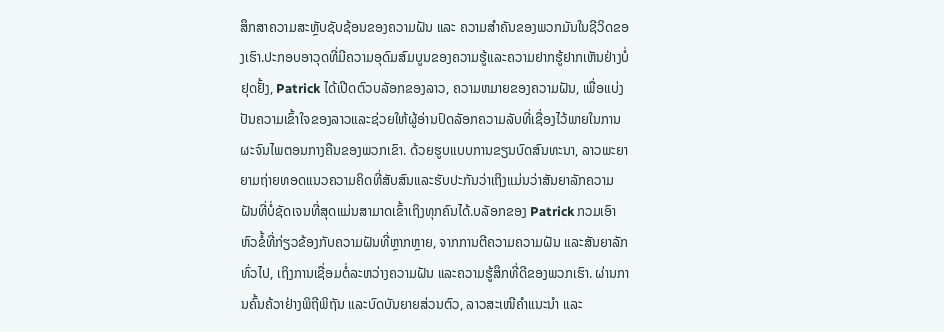ສຶກສາຄວາມສະຫຼັບຊັບຊ້ອນຂອງຄວາມຝັນ ແລະ ຄວາມສຳຄັນຂອງພວກມັນໃນຊີວິດຂອງເຮົາ.ປະກອບອາວຸດທີ່ມີຄວາມອຸດົມສົມບູນຂອງຄວາມຮູ້ແລະຄວາມຢາກຮູ້ຢາກເຫັນຢ່າງບໍ່ຢຸດຢັ້ງ, Patrick ໄດ້ເປີດຕົວບລັອກຂອງລາວ, ຄວາມຫມາຍຂອງຄວາມຝັນ, ເພື່ອແບ່ງປັນຄວາມເຂົ້າໃຈຂອງລາວແລະຊ່ວຍໃຫ້ຜູ້ອ່ານປົດລັອກຄວາມລັບທີ່ເຊື່ອງໄວ້ພາຍໃນການຜະຈົນໄພຕອນກາງຄືນຂອງພວກເຂົາ. ດ້ວຍຮູບແບບການຂຽນບົດສົນທະນາ, ລາວພະຍາຍາມຖ່າຍທອດແນວຄວາມຄິດທີ່ສັບສົນແລະຮັບປະກັນວ່າເຖິງແມ່ນວ່າສັນຍາລັກຄວາມຝັນທີ່ບໍ່ຊັດເຈນທີ່ສຸດແມ່ນສາມາດເຂົ້າເຖິງທຸກຄົນໄດ້.ບລັອກຂອງ Patrick ກວມເອົາຫົວຂໍ້ທີ່ກ່ຽວຂ້ອງກັບຄວາມຝັນທີ່ຫຼາກຫຼາຍ, ຈາກການຕີຄວາມຄວາມຝັນ ແລະສັນຍາລັກທົ່ວໄປ, ເຖິງການເຊື່ອມຕໍ່ລະຫວ່າງຄວາມຝັນ ແລະຄວາມຮູ້ສຶກທີ່ດີຂອງພວກເຮົາ. ຜ່ານການຄົ້ນຄ້ວາຢ່າງພິຖີພິຖັນ ແລະບົດບັນຍາຍສ່ວນຕົວ, ລາວສະເໜີຄຳແນະນຳ ແລະ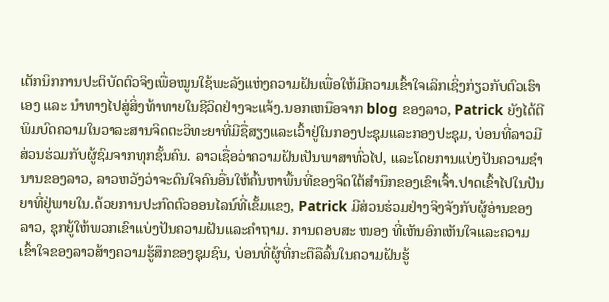ເຕັກນິກການປະຕິບັດຕົວຈິງເພື່ອໝູນໃຊ້ພະລັງແຫ່ງຄວາມຝັນເພື່ອໃຫ້ມີຄວາມເຂົ້າໃຈເລິກເຊິ່ງກ່ຽວກັບຕົວເຮົາເອງ ແລະ ນຳທາງໄປສູ່ສິ່ງທ້າທາຍໃນຊີວິດຢ່າງຈະແຈ້ງ.ນອກເຫນືອຈາກ blog ຂອງລາວ, Patrick ຍັງໄດ້ຕີພິມບົດຄວາມໃນວາລະສານຈິດຕະວິທະຍາທີ່ມີຊື່ສຽງແລະເວົ້າຢູ່ໃນກອງປະຊຸມແລະກອງປະຊຸມ, ບ່ອນທີ່ລາວມີສ່ວນຮ່ວມກັບຜູ້ຊົມຈາກທຸກຊັ້ນຄົນ. ລາວເຊື່ອວ່າຄວາມຝັນເປັນພາສາທົ່ວໄປ, ແລະໂດຍການແບ່ງປັນຄວາມຊໍານານຂອງລາວ, ລາວຫວັງວ່າຈະດົນໃຈຄົນອື່ນໃຫ້ຄົ້ນຫາພື້ນທີ່ຂອງຈິດໃຕ້ສໍານຶກຂອງເຂົາເຈົ້າ.ປາດເຂົ້າໄປໃນປັນຍາທີ່ຢູ່ພາຍໃນ.ດ້ວຍການປະກົດຕົວອອນໄລນ໌ທີ່ເຂັ້ມແຂງ, Patrick ມີສ່ວນຮ່ວມຢ່າງຈິງຈັງກັບຜູ້ອ່ານຂອງລາວ, ຊຸກຍູ້ໃຫ້ພວກເຂົາແບ່ງປັນຄວາມຝັນແລະຄໍາຖາມ. ການຕອບສະ ໜອງ ທີ່ເຫັນອົກເຫັນໃຈແລະຄວາມເຂົ້າໃຈຂອງລາວສ້າງຄວາມຮູ້ສຶກຂອງຊຸມຊົນ, ບ່ອນທີ່ຜູ້ທີ່ກະຕືລືລົ້ນໃນຄວາມຝັນຮູ້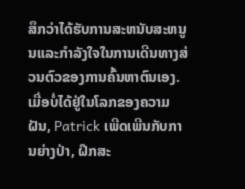ສຶກວ່າໄດ້ຮັບການສະຫນັບສະຫນູນແລະກໍາລັງໃຈໃນການເດີນທາງສ່ວນຕົວຂອງການຄົ້ນຫາຕົນເອງ.ເມື່ອບໍ່ໄດ້ຢູ່ໃນໂລກຂອງຄວາມຝັນ, Patrick ເພີດເພີນກັບການຍ່າງປ່າ, ຝຶກສະ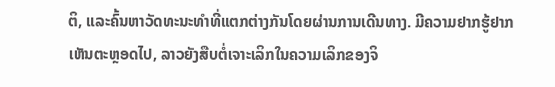ຕິ, ແລະຄົ້ນຫາວັດທະນະທໍາທີ່ແຕກຕ່າງກັນໂດຍຜ່ານການເດີນທາງ. ມີຄວາມຢາກຮູ້ຢາກເຫັນຕະຫຼອດໄປ, ລາວຍັງສືບຕໍ່ເຈາະເລິກໃນຄວາມເລິກຂອງຈິ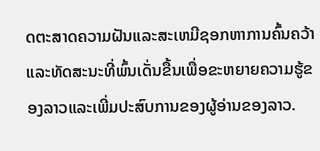ດຕະສາດຄວາມຝັນແລະສະເຫມີຊອກຫາການຄົ້ນຄວ້າແລະທັດສະນະທີ່ພົ້ນເດັ່ນຂື້ນເພື່ອຂະຫຍາຍຄວາມຮູ້ຂອງລາວແລະເພີ່ມປະສົບການຂອງຜູ້ອ່ານຂອງລາວ.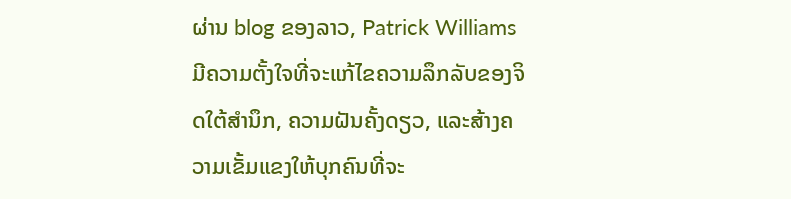ຜ່ານ blog ຂອງລາວ, Patrick Williams ມີຄວາມຕັ້ງໃຈທີ່ຈະແກ້ໄຂຄວາມລຶກລັບຂອງຈິດໃຕ້ສໍານຶກ, ຄວາມຝັນຄັ້ງດຽວ, ແລະສ້າງຄວາມເຂັ້ມແຂງໃຫ້ບຸກຄົນທີ່ຈະ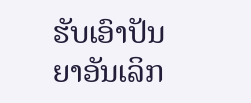ຮັບເອົາປັນຍາອັນເລິກ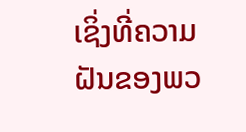ເຊິ່ງທີ່ຄວາມຝັນຂອງພວ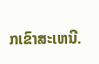ກເຂົາສະເຫນີ.